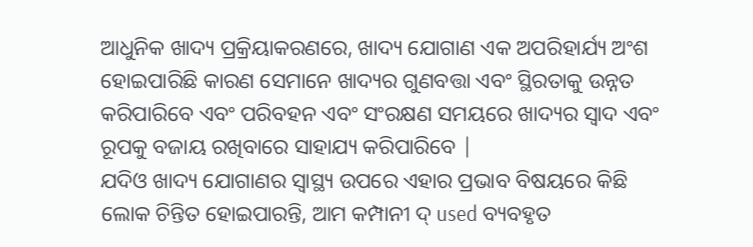ଆଧୁନିକ ଖାଦ୍ୟ ପ୍ରକ୍ରିୟାକରଣରେ, ଖାଦ୍ୟ ଯୋଗାଣ ଏକ ଅପରିହାର୍ଯ୍ୟ ଅଂଶ ହୋଇପାରିଛି କାରଣ ସେମାନେ ଖାଦ୍ୟର ଗୁଣବତ୍ତା ଏବଂ ସ୍ଥିରତାକୁ ଉନ୍ନତ କରିପାରିବେ ଏବଂ ପରିବହନ ଏବଂ ସଂରକ୍ଷଣ ସମୟରେ ଖାଦ୍ୟର ସ୍ୱାଦ ଏବଂ ରୂପକୁ ବଜାୟ ରଖିବାରେ ସାହାଯ୍ୟ କରିପାରିବେ |
ଯଦିଓ ଖାଦ୍ୟ ଯୋଗାଣର ସ୍ୱାସ୍ଥ୍ୟ ଉପରେ ଏହାର ପ୍ରଭାବ ବିଷୟରେ କିଛି ଲୋକ ଚିନ୍ତିତ ହୋଇପାରନ୍ତି, ଆମ କମ୍ପାନୀ ଦ୍ used ବ୍ୟବହୃତ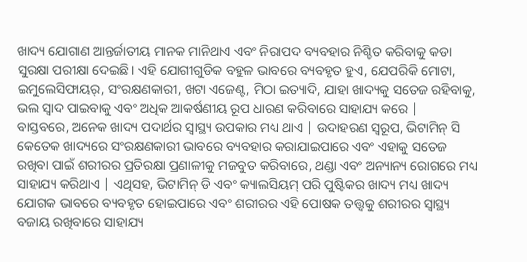ଖାଦ୍ୟ ଯୋଗାଣ ଆନ୍ତର୍ଜାତୀୟ ମାନକ ମାନିଥାଏ ଏବଂ ନିରାପଦ ବ୍ୟବହାର ନିଶ୍ଚିତ କରିବାକୁ କଡା ସୁରକ୍ଷା ପରୀକ୍ଷା ଦେଇଛି। ଏହି ଯୋଗୀଗୁଡିକ ବହୁଳ ଭାବରେ ବ୍ୟବହୃତ ହୁଏ, ଯେପରିକି ମୋଟା, ଇମୁଲେସିଫାୟର୍, ସଂରକ୍ଷଣକାରୀ, ଖଟା ଏଜେଣ୍ଟ, ମିଠା ଇତ୍ୟାଦି, ଯାହା ଖାଦ୍ୟକୁ ସତେଜ ରହିବାକୁ, ଭଲ ସ୍ୱାଦ ପାଇବାକୁ ଏବଂ ଅଧିକ ଆକର୍ଷଣୀୟ ରୂପ ଧାରଣ କରିବାରେ ସାହାଯ୍ୟ କରେ |
ବାସ୍ତବରେ, ଅନେକ ଖାଦ୍ୟ ପଦାର୍ଥର ସ୍ୱାସ୍ଥ୍ୟ ଉପକାର ମଧ୍ୟ ଥାଏ | ଉଦାହରଣ ସ୍ୱରୂପ, ଭିଟାମିନ୍ ସି କେତେକ ଖାଦ୍ୟରେ ସଂରକ୍ଷଣକାରୀ ଭାବରେ ବ୍ୟବହାର କରାଯାଇପାରେ ଏବଂ ଏହାକୁ ସତେଜ ରଖିବା ପାଇଁ ଶରୀରର ପ୍ରତିରକ୍ଷା ପ୍ରଣାଳୀକୁ ମଜବୁତ କରିବାରେ, ଥଣ୍ଡା ଏବଂ ଅନ୍ୟାନ୍ୟ ରୋଗରେ ମଧ୍ୟ ସାହାଯ୍ୟ କରିଥାଏ | ଏଥିସହ, ଭିଟାମିନ୍ ଡି ଏବଂ କ୍ୟାଲସିୟମ୍ ପରି ପୁଷ୍ଟିକର ଖାଦ୍ୟ ମଧ୍ୟ ଖାଦ୍ୟ ଯୋଗକ ଭାବରେ ବ୍ୟବହୃତ ହୋଇପାରେ ଏବଂ ଶରୀରର ଏହି ପୋଷକ ତତ୍ତ୍ୱକୁ ଶରୀରର ସ୍ୱାସ୍ଥ୍ୟ ବଜାୟ ରଖିବାରେ ସାହାଯ୍ୟ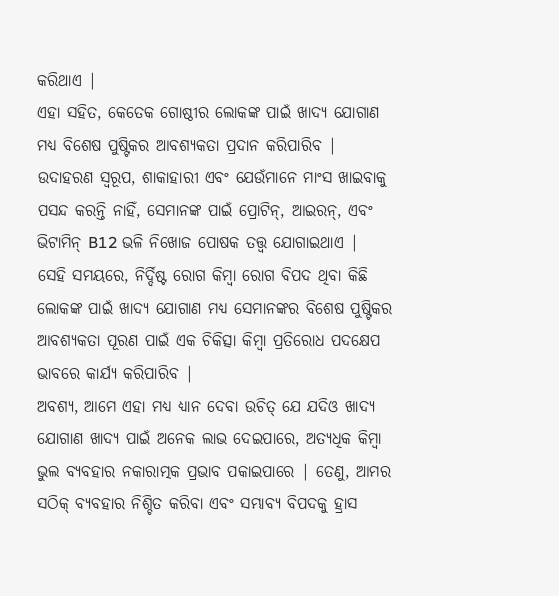କରିଥାଏ |
ଏହା ସହିତ, କେତେକ ଗୋଷ୍ଠୀର ଲୋକଙ୍କ ପାଇଁ ଖାଦ୍ୟ ଯୋଗାଣ ମଧ୍ୟ ବିଶେଷ ପୁଷ୍ଟିକର ଆବଶ୍ୟକତା ପ୍ରଦାନ କରିପାରିବ | ଉଦାହରଣ ସ୍ୱରୂପ, ଶାକାହାରୀ ଏବଂ ଯେଉଁମାନେ ମାଂସ ଖାଇବାକୁ ପସନ୍ଦ କରନ୍ତି ନାହିଁ, ସେମାନଙ୍କ ପାଇଁ ପ୍ରୋଟିନ୍, ଆଇରନ୍, ଏବଂ ଭିଟାମିନ୍ B12 ଭଳି ନିଖୋଜ ପୋଷକ ତତ୍ତ୍ୱ ଯୋଗାଇଥାଏ | ସେହି ସମୟରେ, ନିର୍ଦ୍ଦିଷ୍ଟ ରୋଗ କିମ୍ବା ରୋଗ ବିପଦ ଥିବା କିଛି ଲୋକଙ୍କ ପାଇଁ ଖାଦ୍ୟ ଯୋଗାଣ ମଧ୍ୟ ସେମାନଙ୍କର ବିଶେଷ ପୁଷ୍ଟିକର ଆବଶ୍ୟକତା ପୂରଣ ପାଇଁ ଏକ ଚିକିତ୍ସା କିମ୍ବା ପ୍ରତିରୋଧ ପଦକ୍ଷେପ ଭାବରେ କାର୍ଯ୍ୟ କରିପାରିବ |
ଅବଶ୍ୟ, ଆମେ ଏହା ମଧ୍ୟ ଧ୍ୟାନ ଦେବା ଉଚିତ୍ ଯେ ଯଦିଓ ଖାଦ୍ୟ ଯୋଗାଣ ଖାଦ୍ୟ ପାଇଁ ଅନେକ ଲାଭ ଦେଇପାରେ, ଅତ୍ୟଧିକ କିମ୍ବା ଭୁଲ ବ୍ୟବହାର ନକାରାତ୍ମକ ପ୍ରଭାବ ପକାଇପାରେ | ତେଣୁ, ଆମର ସଠିକ୍ ବ୍ୟବହାର ନିଶ୍ଚିତ କରିବା ଏବଂ ସମ୍ଭାବ୍ୟ ବିପଦକୁ ହ୍ରାସ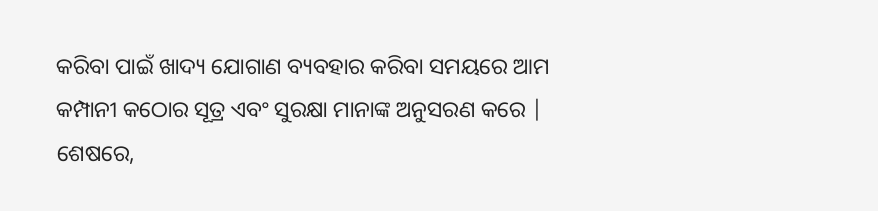କରିବା ପାଇଁ ଖାଦ୍ୟ ଯୋଗାଣ ବ୍ୟବହାର କରିବା ସମୟରେ ଆମ କମ୍ପାନୀ କଠୋର ସୂତ୍ର ଏବଂ ସୁରକ୍ଷା ମାନାଙ୍କ ଅନୁସରଣ କରେ |
ଶେଷରେ,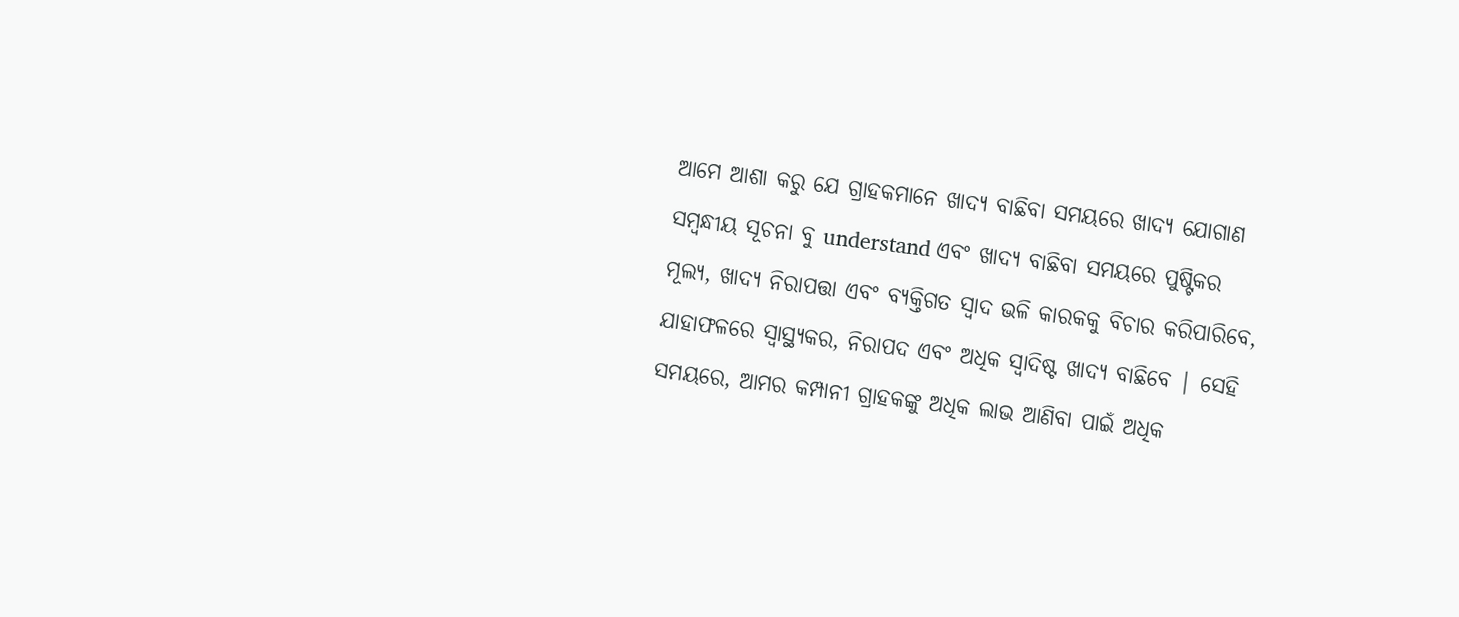ଆମେ ଆଶା କରୁ ଯେ ଗ୍ରାହକମାନେ ଖାଦ୍ୟ ବାଛିବା ସମୟରେ ଖାଦ୍ୟ ଯୋଗାଣ ସମ୍ବନ୍ଧୀୟ ସୂଚନା ବୁ understand ଏବଂ ଖାଦ୍ୟ ବାଛିବା ସମୟରେ ପୁଷ୍ଟିକର ମୂଲ୍ୟ, ଖାଦ୍ୟ ନିରାପତ୍ତା ଏବଂ ବ୍ୟକ୍ତିଗତ ସ୍ୱାଦ ଭଳି କାରକକୁ ବିଚାର କରିପାରିବେ, ଯାହାଫଳରେ ସ୍ୱାସ୍ଥ୍ୟକର, ନିରାପଦ ଏବଂ ଅଧିକ ସ୍ୱାଦିଷ୍ଟ ଖାଦ୍ୟ ବାଛିବେ | ସେହି ସମୟରେ, ଆମର କମ୍ପାନୀ ଗ୍ରାହକଙ୍କୁ ଅଧିକ ଲାଭ ଆଣିବା ପାଇଁ ଅଧିକ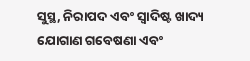ସୁସ୍ଥ, ନିରାପଦ ଏବଂ ସ୍ୱାଦିଷ୍ଟ ଖାଦ୍ୟ ଯୋଗାଣ ଗବେଷଣା ଏବଂ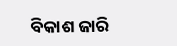ବିକାଶ ଜାରି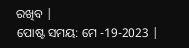ରଖିବ |
ପୋଷ୍ଟ ସମୟ: ମେ -19-2023 |